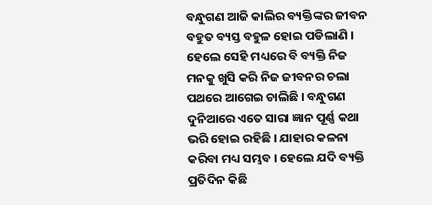ବନ୍ଧୁଗଣ ଆଜି କାଲିର ବ୍ୟକ୍ତିଙ୍କର ଜୀବନ ବହୁତ ବ୍ୟସ୍ତ ବହୁଳ ହୋଇ ପଡିଲାଣି । ହେଲେ ସେହି ମଧ୍ୟରେ ବି ବ୍ୟକ୍ତି ନିଜ ମନକୁ ଖୁସି କରି ନିଜ ଜୀବନର ଚଲା ପଥରେ ଆଗେଇ ଚାଲିଛି । ବନ୍ଧୁଗଣ ଦୁନିଆରେ ଏତେ ସାରା ଜ୍ଞାନ ପୂର୍ଣ୍ଣ କଥା ଭରି ହୋଇ ରହିଛି । ଯାହାର କଳନା କରିବା ମଧ୍ୟ ସମ୍ଭବ । ହେଲେ ଯଦି ବ୍ୟକ୍ତି ପ୍ରତିଦିନ କିଛି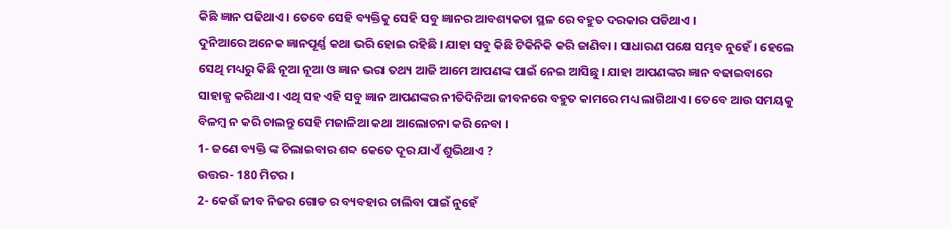କିଛି ଜ୍ଞାନ ପଢିଥାଏ । ତେବେ ସେହି ବ୍ୟକ୍ତିକୁ ସେହି ସବୁ ଜ୍ଞାନର ଆବଶ୍ୟକତା ସ୍ଥଳ ରେ ବହୁତ ଦରକାର ପଡିଥାଏ ।
ଦୁନିଆରେ ଅନେକ ଜ୍ଞାନପୂର୍ଣ୍ଣ କଥା ଭରି ହୋଇ ରହିଛି । ଯାହା ସବୁ କିଛି ଟିକିନିକି କରି ଜାଣିବା । ସାଧାରଣ ପକ୍ଷେ ସମ୍ଭବ ନୁହେଁ । ହେଲେ ସେଥି ମଧ୍ୟରୁ କିଛି ନୂଆ ନୂଆ ଓ ଜ୍ଞାନ ଭରା ତଥ୍ୟ ଆଜି ଆମେ ଆପଣଙ୍କ ପାଇଁ ନେଇ ଆସିଛୁ । ଯାହା ଆପଣଙ୍କର ଜ୍ଞାନ ବଢାଇବାରେ ସାହାଜ୍ଯ କରିଥାଏ । ଏଥି ସହ ଏହି ସବୁ ଜ୍ଞାନ ଆପଣଙ୍କର ନୀତିଦିନିଆ ଜୀବନରେ ବହୁତ କାମରେ ମଧ୍ୟ ଲାଗିଥାଏ । ତେବେ ଆଉ ସମୟକୁ ବିଳମ୍ବ ନ କରି ଚାଲନ୍ତୁ ସେହି ମଜାଳିଆ କଥା ଆଲୋଚନା କରି ନେବା ।
1- ଜଣେ ବ୍ୟକ୍ତି ଙ୍କ ଚିଲାଇବାର ଶବ୍ଦ କେତେ ଦୂର ଯାଏଁ ଶୁଭିଥାଏ ?
ଉତ୍ତର- 180 ମିଟର ।
2- କେଉଁ ଜୀବ ନିଜର ଗୋଡ ର ବ୍ୟବହାର ଚାଲିବା ପାଇଁ ନୁହେଁ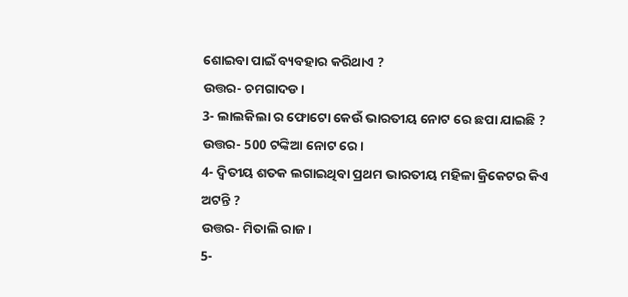ଶୋଇବା ପାଇଁ ବ୍ୟବହାର କରିଥାଏ ?
ଉତ୍ତର- ଚମଗାଦଡ ।
3- ଲାଲକିଲା ର ଫୋଟୋ କେଉଁ ଭାରତୀୟ ନୋଟ ରେ ଛପା ଯାଇଛି ?
ଉତ୍ତର- 500 ଟଙ୍କିଆ ନୋଟ ରେ ।
4- ଦ୍ଵିତୀୟ ଶତକ ଲଗାଇଥିବା ପ୍ରଥମ ଭାରତୀୟ ମହିଳା କ୍ରିକେଟର କିଏ ଅଟନ୍ତି ?
ଉତ୍ତର- ମିତାଲି ରାଜ ।
5-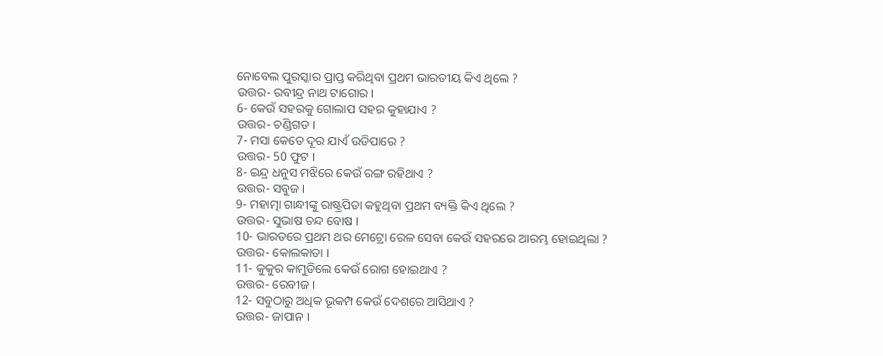ନୋବେଲ ପୁରସ୍କାର ପ୍ରାପ୍ତ କରିଥିବା ପ୍ରଥମ ଭାରତୀୟ କିଏ ଥିଲେ ?
ଉତ୍ତର- ରବୀନ୍ଦ୍ର ନାଥ ଟାଗୋର ।
6- କେଉଁ ସହରକୁ ଗୋଲାପ ସହର କୁହାଯାଏ ?
ଉତ୍ତର- ଚଣ୍ଡିଗଡ ।
7- ମସା କେତେ ଦୂର ଯାଏଁ ଉଡିପାରେ ?
ଉତ୍ତର- 50 ଫୁଟ ।
8- ଇନ୍ଦ୍ର ଧନୁସ ମଝିରେ କେଉଁ ରଙ୍ଗ ରହିଥାଏ ?
ଉତ୍ତର- ସବୁଜ ।
9- ମହାତ୍ମା ଗାନ୍ଧୀଙ୍କୁ ରାଷ୍ଟ୍ରପିତା କହୁଥିବା ପ୍ରଥମ ବ୍ୟକ୍ତି କିଏ ଥିଲେ ?
ଉତ୍ତର- ସୁଭାଷ ଚନ୍ଦ ବୋଷ ।
10- ଭାରତରେ ପ୍ରଥମ ଥର ମେଟ୍ରୋ ରେଳ ସେବା କେଉଁ ସହରରେ ଆରମ୍ଭ ହୋଇଥିଲା ?
ଉତ୍ତର- କୋଲକାତା ।
11- କୁକୁର କାମୁଡିଲେ କେଉଁ ରୋଗ ହୋଇଥାଏ ?
ଉତ୍ତର- ରେବୀଜ ।
12- ସବୁଠାରୁ ଅଧିକ ଭୂକମ୍ପ କେଉଁ ଦେଶରେ ଆସିଥାଏ ?
ଉତ୍ତର- ଜାପାନ ।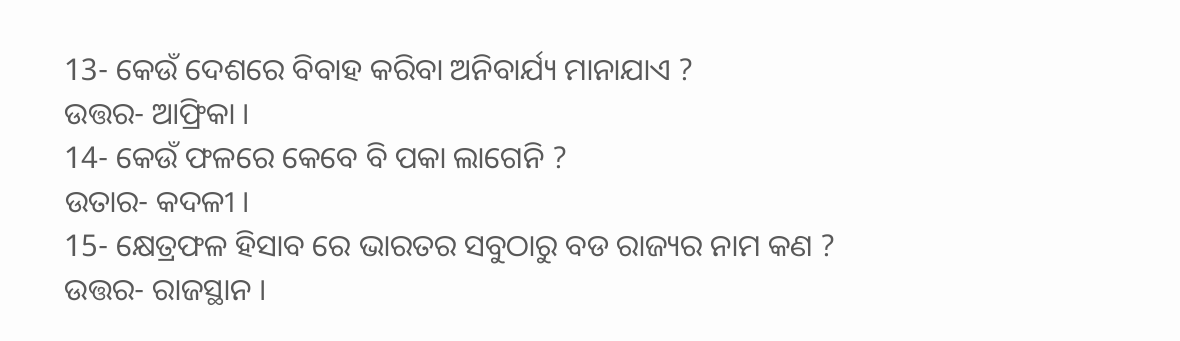13- କେଉଁ ଦେଶରେ ବିବାହ କରିବା ଅନିବାର୍ଯ୍ୟ ମାନାଯାଏ ?
ଉତ୍ତର- ଆଫ୍ରିକା ।
14- କେଉଁ ଫଳରେ କେବେ ବି ପକା ଲାଗେନି ?
ଉତାର- କଦଳୀ ।
15- କ୍ଷେତ୍ରଫଳ ହିସାବ ରେ ଭାରତର ସବୁଠାରୁ ବଡ ରାଜ୍ୟର ନାମ କଣ ?
ଉତ୍ତର- ରାଜସ୍ଥାନ ।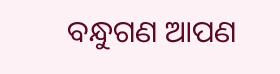ବନ୍ଧୁଗଣ ଆପଣ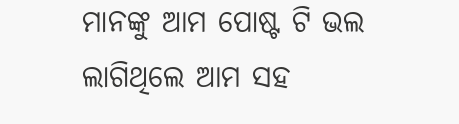ମାନଙ୍କୁ ଆମ ପୋଷ୍ଟ ଟି ଭଲ ଲାଗିଥିଲେ ଆମ ସହ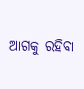ଆଗକୁ ରହିବା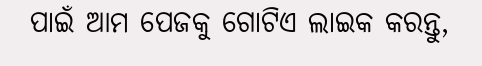ପାଇଁ ଆମ ପେଜକୁ ଗୋଟିଏ ଲାଇକ କରନ୍ତୁ,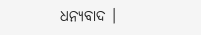ଧନ୍ୟବାଦ ।